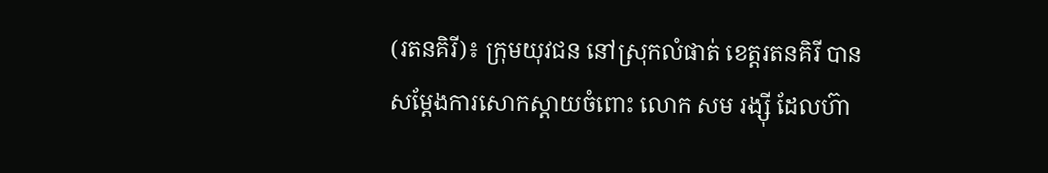(រតនគិរី)៖ ក្រុមយុវជន នៅស្រុកលំផាត់ ខេត្តរតនគិរី បានសម្តែងការសោកស្តាយចំពោះ លោក សម រង្ស៊ី ដែលហ៊ា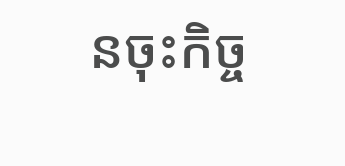នចុះកិច្ច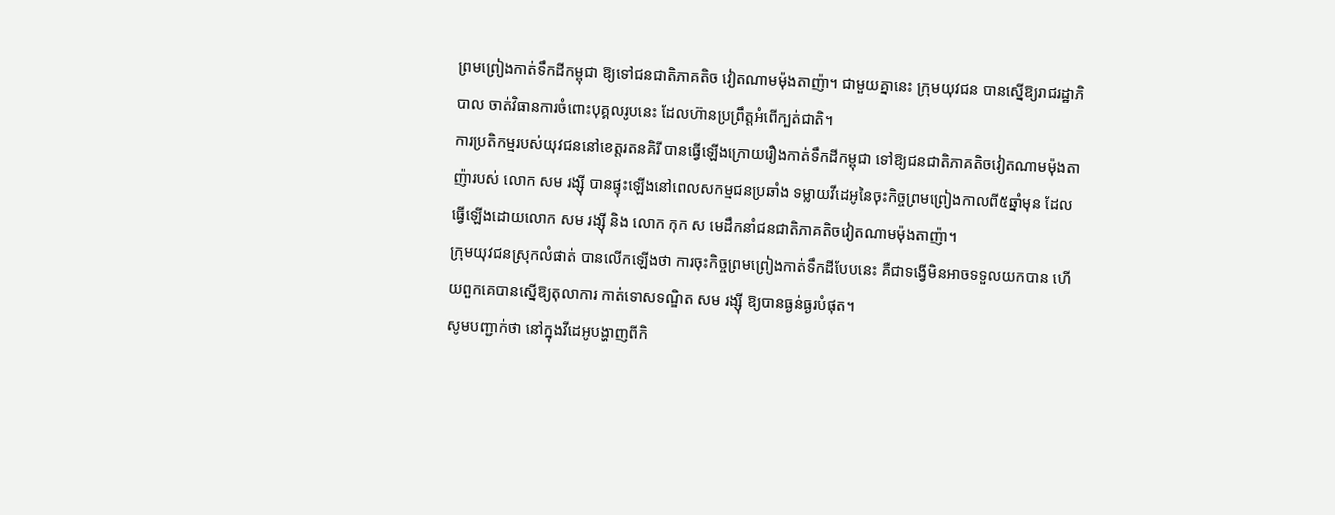ព្រមព្រៀងកាត់ទឹកដីកម្ពុជា ឱ្យទៅជនជាតិភាគតិច វៀតណាមម៉ុងតាញ៉ា។ ជាមួយគ្នានេះ ក្រុមយុវជន បានស្នើឱ្យរាជរដ្ឋាភិបាល ចាត់វិធានការចំពោះបុគ្គលរូបនេះ ដែលហ៊ានប្រព្រឹត្តអំពើក្បត់ជាតិ។
ការប្រតិកម្មរបស់យុវជននៅខេត្តរតនគិរី បានធ្វើឡើងក្រោយរឿងកាត់ទឹកដីកម្ពុជា ទៅឱ្យជនជាតិភាគតិចវៀតណាមម៉ុងតាញ៉ារបស់ លោក សម រង្ស៊ី បានផ្ទុះឡើងនៅពេលសកម្មជនប្រឆាំង ទម្លាយវីដេអូនៃចុះកិច្ចព្រមព្រៀងកាលពី៥ឆ្នាំមុន ដែលធ្វើឡើងដោយលោក សម រង្ស៊ី និង លោក កុក ស មេដឹកនាំជនជាតិភាគតិចវៀតណាមម៉ុងតាញ៉ា។
ក្រុមយុវជនស្រុកលំផាត់ បានលើកឡើងថា ការចុះកិច្ចព្រមព្រៀងកាត់ទឹកដីបែបនេះ គឺជាទង្វើមិនអាចទទួលយកបាន ហើយពួកគេបានស្នើឱ្យតុលាការ កាត់ទោសទណ្ឌិត សម រង្ស៊ី ឱ្យបានធ្ងន់ធ្ងរបំផុត។
សូមបញ្ជាក់ថា នៅក្នុងវីដេអូបង្ហាញពីកិ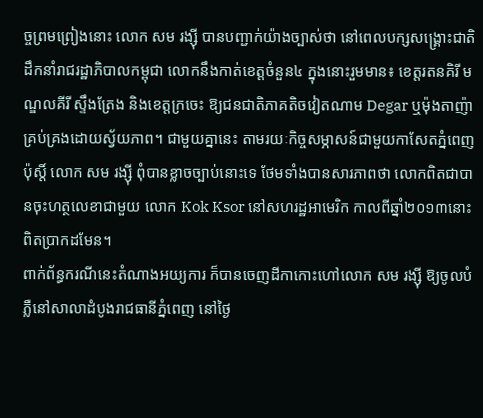ច្ចព្រមព្រៀងនោះ លោក សម រង្ស៊ី បានបញ្ជាក់យ៉ាងច្បាស់ថា នៅពេលបក្សសង្គ្រោះជាតិ ដឹកនាំរាជរដ្ឋាភិបាលកម្ពុជា លោកនឹងកាត់ខេត្តចំនួន៤ ក្នុងនោះរួមមាន៖ ខេត្តរតនគិរី មណ្ឌលគីរី ស្ទឹងត្រែង និងខេត្តក្រចេះ ឱ្យជនជាតិភាគតិចវៀតណាម Degar ឬម៉ុងតាញ៉ា គ្រប់គ្រងដោយស្វ័យភាព។ ជាមួយគ្នានេះ តាមរយៈកិច្ចសម្ភាសន៍ជាមួយកាសែតភ្នំពេញប៉ុស្តិ៍ លោក សម រង្ស៊ី ពុំបានខ្លាចច្បាប់នោះទេ ថែមទាំងបានសារភាពថា លោកពិតជាបានចុះហត្ថលេខាជាមួយ លោក Kok Ksor នៅសហរដ្ឋអាមេរិក កាលពីឆ្នាំ២០១៣នោះ ពិតប្រាកដមែន។
ពាក់ព័ន្ធករណីនេះតំណាងអយ្យការ ក៏បានចេញដីកាកោះហៅលោក សម រង្ស៊ី ឱ្យចូលបំភ្លឺនៅសាលាដំបូងរាជធានីភ្នំពេញ នៅថ្ងៃ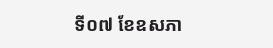ទី០៧ ខែឧសភា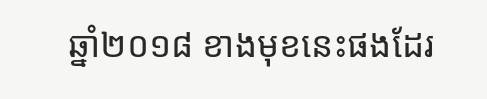ឆ្នាំ២០១៨ ខាងមុខនេះផងដែរ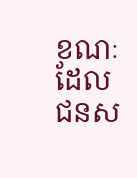ខណៈដែលជនស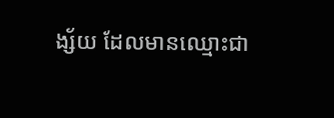ង្ស័យ ដែលមានឈ្មោះជា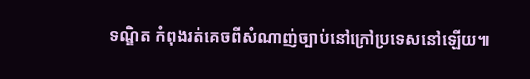ទណ្ឌិត កំពុងរត់គេចពីសំណាញ់ច្បាប់នៅក្រៅប្រទេសនៅឡើយ៕